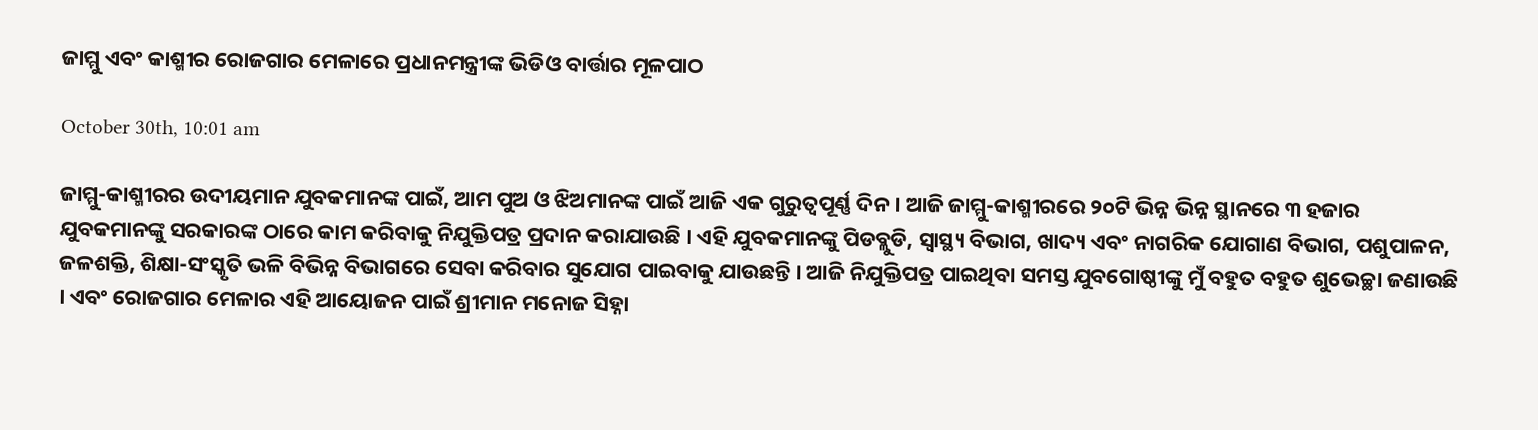ଜାମ୍ମୁ ଏବଂ କାଶ୍ମୀର ରୋଜଗାର ମେଳାରେ ପ୍ରଧାନମନ୍ତ୍ରୀଙ୍କ ଭିଡିଓ ବାର୍ତ୍ତାର ମୂଳପାଠ

October 30th, 10:01 am

ଜାମ୍ମୁ-କାଶ୍ମୀରର ଉଦୀୟମାନ ଯୁବକମାନଙ୍କ ପାଇଁ, ଆମ ପୁଅ ଓ ଝିଅମାନଙ୍କ ପାଇଁ ଆଜି ଏକ ଗୁରୁତ୍ୱପୂର୍ଣ୍ଣ ଦିନ । ଆଜି ଜାମ୍ମୁ-କାଶ୍ମୀରରେ ୨୦ଟି ଭିନ୍ନ ଭିନ୍ନ ସ୍ଥାନରେ ୩ ହଜାର ଯୁବକମାନଙ୍କୁ ସରକାରଙ୍କ ଠାରେ କାମ କରିବାକୁ ନିଯୁକ୍ତିପତ୍ର ପ୍ରଦାନ କରାଯାଉଛି । ଏହି ଯୁବକମାନଙ୍କୁ ପିଡବ୍ଲୁଡି, ସ୍ୱାସ୍ଥ୍ୟ ବିଭାଗ, ଖାଦ୍ୟ ଏବଂ ନାଗରିକ ଯୋଗାଣ ବିଭାଗ, ପଶୁପାଳନ, ଜଳଶକ୍ତି, ଶିକ୍ଷା-ସଂସ୍କୃତି ଭଳି ବିଭିନ୍ନ ବିଭାଗରେ ସେବା କରିବାର ସୁଯୋଗ ପାଇବାକୁ ଯାଉଛନ୍ତି । ଆଜି ନିଯୁକ୍ତିପତ୍ର ପାଇଥିବା ସମସ୍ତ ଯୁବଗୋଷ୍ଠୀଙ୍କୁ ମୁଁ ବହୁତ ବହୁତ ଶୁଭେଚ୍ଛା ଜଣାଉଛି । ଏବଂ ରୋଜଗାର ମେଳାର ଏହି ଆୟୋଜନ ପାଇଁ ଶ୍ରୀମାନ ମନୋଜ ସିହ୍ନା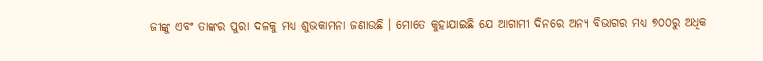ଜୀଙ୍କୁ ଏବଂ ତାଙ୍କର ପୁରା ଦଳକୁ ମଧ୍ୟ ଶୁଭକାମନା ଜଣାଉଛି । ମୋତେ କୁହାଯାଇଛି ଯେ ଆଗାମୀ ଦିନରେ ଅନ୍ୟ ବିଭାଗର ମଧ୍ୟ ୭୦୦ରୁ ଅଧିକ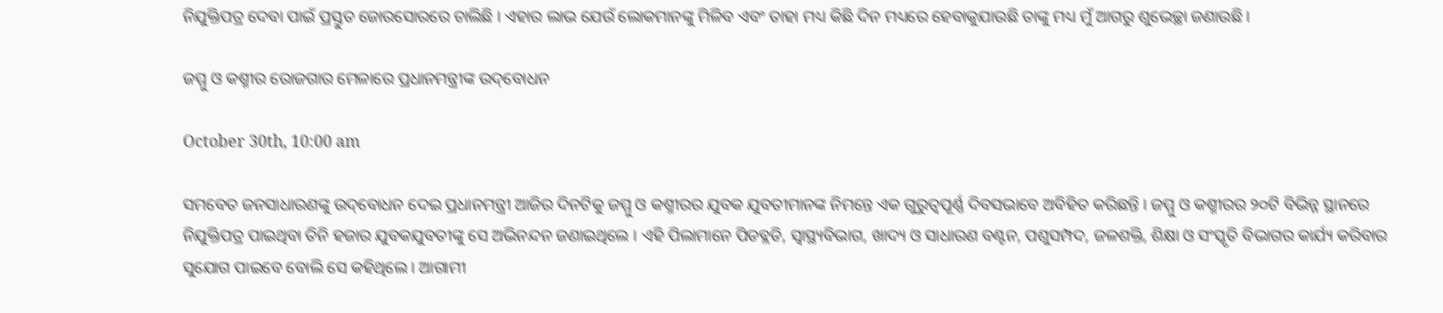ନିଯୁକ୍ତିପତ୍ର ଦେବା ପାଇଁ ପ୍ରସ୍ତୁତ ଜୋରସୋରରେ ଚାଲିଛି । ଏହାର ଲାଭ ଯେଉଁ ଲୋକମାନଙ୍କୁ ମିଳିବ ଏବଂ ତାହା ମଧ୍ୟ କିଛି ଦିନ ମଧ୍ୟରେ ହେବାକୁଯାଉଛି ତାଙ୍କୁ ମଧ୍ୟ ମୁଁ ଆଗରୁ ଶୁଭେଚ୍ଛା ଜଣାଉଛି ।

ଜମ୍ମୁ ଓ କଶ୍ମୀର ରୋଜଗାର ମେଳାରେ ପ୍ରଧାନମନ୍ତ୍ରୀଙ୍କ ଉଦ୍‌ବୋଧନ

October 30th, 10:00 am

ସମବେତ ଜନସାଧାରଣଙ୍କୁ ଉଦ୍‌ବୋଧନ ଦେଇ ପ୍ରଧାନମନ୍ତ୍ରୀ ଆଜିର ଦିନଟିକୁ ଜମ୍ମୁ ଓ କଶ୍ମୀରର ଯୁବକ ଯୁବତୀମାନଙ୍କ ନିମନ୍ତେ ଏକ ଗୁରୁତ୍ୱପୂର୍ଣ୍ଣ ଦିବସଭାବେ ଅବିହିତ କରିଛନ୍ତି । ଜମ୍ମୁ ଓ କଶ୍ମୀରର ୨୦ଟି ବିଭିନ୍ନ ସ୍ଥାନରେ ନିଯୁକ୍ତିପତ୍ର ପାଇଥିବା ତିନି ହଜାର ଯୁବକଯୁବତୀଙ୍କୁ ସେ ଅଭିନନ୍ଦନ ଜଣାଇଥିଲେ । ଏହି ପିଲାମାନେ ପିଡବ୍ଲଡି, ସ୍ୱାସ୍ଥ୍ୟବିଭାଗ, ଖାଦ୍ୟ ଓ ସାଧାରଣ ବଣ୍ଟନ, ପଶୁସମ୍ପଦ, ଜଳଶକ୍ତି, ଶିକ୍ଷା ଓ ସଂସ୍କୃତି ବିଭାଗର କାର୍ଯ୍ୟ କରିବାର ସୁଯୋଗ ପାଇବେ ବୋଲି ସେ କହିଥିଲେ । ଆଗାମୀ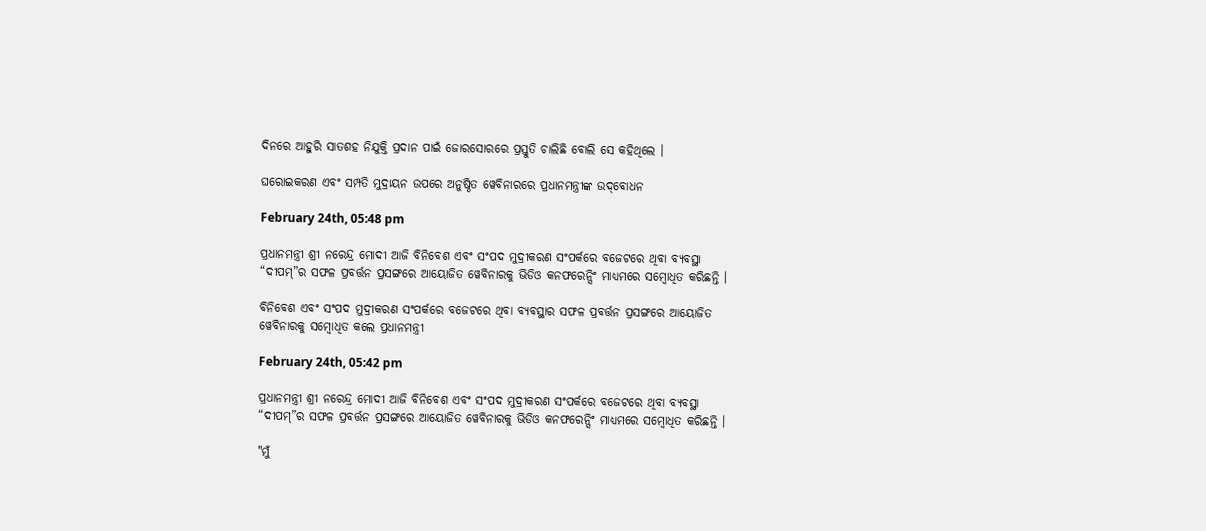ଦିନରେ ଆହୁରି ସାତଶହ ନିଯୁକ୍ତି ପ୍ରଦାନ ପାଇଁ ଜୋରସୋରରେ ପ୍ରସ୍ତୁତି ଚାଲିଛି ବୋଲି ସେ କହିଥିଲେ ।

ଘରୋଇକରଣ ଏବଂ ସମ୍ପତି ମୁଦ୍ରାୟନ ଉପରେ ଅନୁଷ୍ଠିତ ୱେବିନାରରେ ପ୍ରଧାନମନ୍ତ୍ରୀଙ୍କ ଉଦ୍‌ବୋଧନ

February 24th, 05:48 pm

ପ୍ରଧାନମନ୍ତ୍ରୀ ଶ୍ରୀ ନରେନ୍ଦ୍ର ମୋଦୀ ଆଜି ବିନିବେଶ ଏବଂ ସଂପଦ ମୁଦ୍ରୀକରଣ ସଂପର୍କରେ ବଜେଟରେ ଥିବା ବ୍ୟବସ୍ଥା “ଦୀପମ୍‍”ର ସଫଳ ପ୍ରବର୍ତ୍ତନ ପ୍ରସଙ୍ଗରେ ଆୟୋଜିତ ୱେବିନାରକୁ ଭିଡିଓ କନଫରେନ୍ସିଂ ମାଧ୍ୟମରେ ସମ୍ବୋଧିତ କରିଛନ୍ତି ।

ବିନିବେଶ ଏବଂ ସଂପଦ ମୁଦ୍ରୀକରଣ ସଂପର୍କରେ ବଜେଟରେ ଥିବା ବ୍ୟବସ୍ଥାର ସଫଳ ପ୍ରବର୍ତ୍ତନ ପ୍ରସଙ୍ଗରେ ଆୟୋଜିତ ୱେବିନାରକୁ ସମ୍ବୋଧିତ କଲେ ପ୍ରଧାନମନ୍ତ୍ରୀ

February 24th, 05:42 pm

ପ୍ରଧାନମନ୍ତ୍ରୀ ଶ୍ରୀ ନରେନ୍ଦ୍ର ମୋଦୀ ଆଜି ବିନିବେଶ ଏବଂ ସଂପଦ ମୁଦ୍ରୀକରଣ ସଂପର୍କରେ ବଜେଟରେ ଥିବା ବ୍ୟବସ୍ଥା “ଦୀପମ୍‍”ର ସଫଳ ପ୍ରବର୍ତ୍ତନ ପ୍ରସଙ୍ଗରେ ଆୟୋଜିତ ୱେବିନାରକୁ ଭିଡିଓ କନଫରେନ୍ସିଂ ମାଧ୍ୟମରେ ସମ୍ବୋଧିତ କରିଛନ୍ତି ।

"ମୁଁ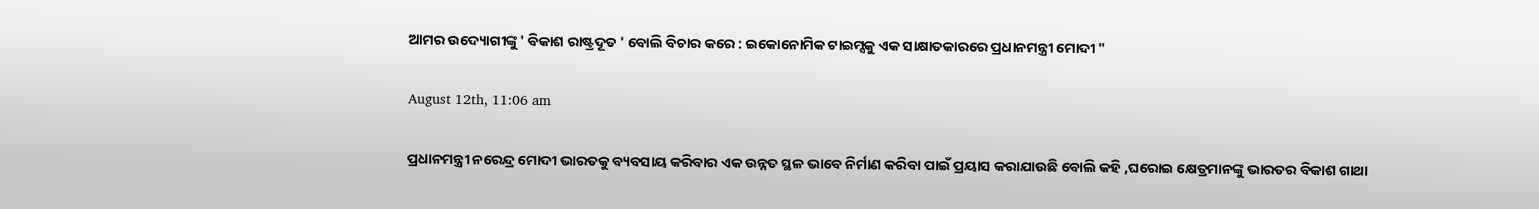ଆମର ଉଦ୍ୟୋଗୀଙ୍କୁ ' ବିକାଶ ରାଷ୍ଟ୍ରଦୂତ ' ବୋଲି ବିଚାର କରେ : ଇକୋନୋମିକ ଟାଇମ୍ସକୁ ଏକ ସାକ୍ଷାତକାରରେ ପ୍ରଧାନମନ୍ତ୍ରୀ ମୋଦୀ "

August 12th, 11:06 am

ପ୍ରଧାନମନ୍ତ୍ରୀ ନରେନ୍ଦ୍ର ମୋଦୀ ଭାରତକୁ ବ୍ୟବସାୟ କରିବାର ଏକ ଉନ୍ନତ ସ୍ଥଳ ଭାବେ ନିର୍ମାଣ କରିବା ପାଇଁ ପ୍ରୟାସ କରାଯାଉଛି ବୋଲି କହି ,ଘରୋଇ କ୍ଷେତ୍ରମାନଙ୍କୁ ଭାରତର ବିକାଶ ଗାଥା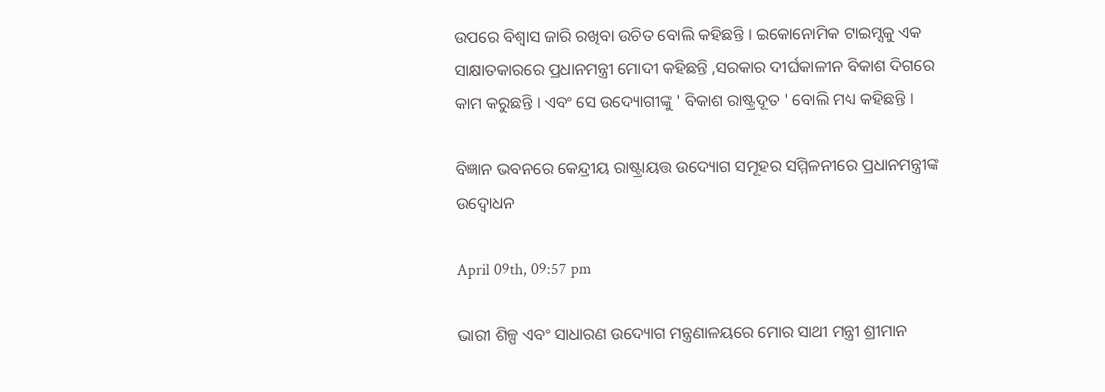ଉପରେ ବିଶ୍ୱାସ ଜାରି ରଖିବା ଉଚିତ ବୋଲି କହିଛନ୍ତି । ଇକୋନୋମିକ ଟାଇମ୍ସକୁ ଏକ ସାକ୍ଷାତକାରରେ ପ୍ରଧାନମନ୍ତ୍ରୀ ମୋଦୀ କହିଛନ୍ତି ,ସରକାର ଦୀର୍ଘକାଳୀନ ବିକାଶ ଦିଗରେ କାମ କରୁଛନ୍ତି । ଏବଂ ସେ ଉଦ୍ୟୋଗୀଙ୍କୁ ' ବିକାଶ ରାଷ୍ଟ୍ରଦୂତ ' ବୋଲି ମଧ୍ୟ କହିଛନ୍ତି ।

ବିଜ୍ଞାନ ଭବନରେ କେନ୍ଦ୍ରୀୟ ରାଷ୍ଟ୍ରାୟତ୍ତ ଉଦ୍ୟୋଗ ସମୂହର ସମ୍ମିଳନୀରେ ପ୍ରଧାନମନ୍ତ୍ରୀଙ୍କ ଉଦ୍ବୋଧନ

April 09th, 09:57 pm

ଭାରୀ ଶିଳ୍ପ ଏବଂ ସାଧାରଣ ଉଦ୍ୟୋଗ ମନ୍ତ୍ରଣାଳୟରେ ମୋର ସାଥୀ ମନ୍ତ୍ରୀ ଶ୍ରୀମାନ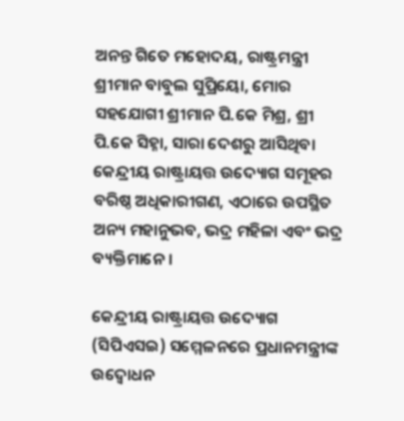ଅନନ୍ତ ଗିତେ ମହୋଦୟ, ରାଷ୍ଟ୍ରମନ୍ତ୍ରୀ ଶ୍ରୀମାନ ବାବୁଲ ସୁପ୍ରିୟୋ, ମୋର ସହଯୋଗୀ ଶ୍ରୀମାନ ପି.କେ ମିଶ୍ର, ଶ୍ରୀ ପି.କେ ସିହ୍ନା, ସାରା ଦେଶରୁ ଆସିଥିବା କେନ୍ଦ୍ରୀୟ ରାଷ୍ଟ୍ରାୟତ୍ତ ଉଦ୍ୟୋଗ ସମୂହର ବରିଷ୍ଠ ଅଧିକାରୀଗଣ, ଏଠାରେ ଉପସ୍ଥିତ ଅନ୍ୟ ମହାନୁଭବ, ଭଦ୍ର ମହିଳା ଏବଂ ଭଦ୍ର ବ୍ୟକ୍ତିମାନେ ।

କେନ୍ଦ୍ରୀୟ ରାଷ୍ଟ୍ରାୟତ୍ତ ଉଦ୍ୟୋଗ (ସିପିଏସଇ) ସମ୍ମେଳନରେ ପ୍ରଧାନମନ୍ତ୍ରୀଙ୍କ ଉଦ୍ବୋଧନ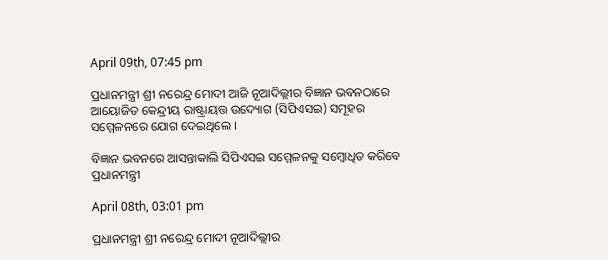April 09th, 07:45 pm

ପ୍ରଧାନମନ୍ତ୍ରୀ ଶ୍ରୀ ନରେନ୍ଦ୍ର ମୋଦୀ ଆଜି ନୂଆଦିଲ୍ଲୀର ବିଜ୍ଞାନ ଭବନଠାରେ ଆୟୋଜିତ କେନ୍ଦ୍ରୀୟ ରାଷ୍ଟ୍ରାୟତ୍ତ ଉଦ୍ୟୋଗ (ସିପିଏସଇ) ସମୂହର ସମ୍ମେଳନରେ ଯୋଗ ଦେଇଥିଲେ ।

ବିଜ୍ଞାନ ଭବନରେ ଆସନ୍ତାକାଲି ସିପିଏସଇ ସମ୍ମେଳନକୁ ସମ୍ବୋଧିତ କରିବେ ପ୍ରଧାନମନ୍ତ୍ରୀ

April 08th, 03:01 pm

ପ୍ରଧାନମନ୍ତ୍ରୀ ଶ୍ରୀ ନରେନ୍ଦ୍ର ମୋଦୀ ନୂଆଦିଲ୍ଲୀର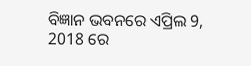ବିଜ୍ଞାନ ଭବନରେ ଏପ୍ରିଲ 9, 2018 ରେ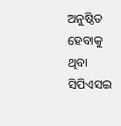ଅନୁଷ୍ଠିତ ହେବାକୁ ଥିବା ସିପିଏସଇ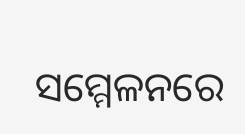ସମ୍ମେଳନରେ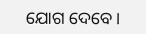ଯୋଗ ଦେବେ ।